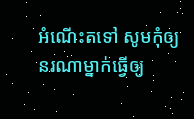អំណើះតទៅ សូមកុំឲ្យនរណាម្នាក់ធ្វើឲ្យ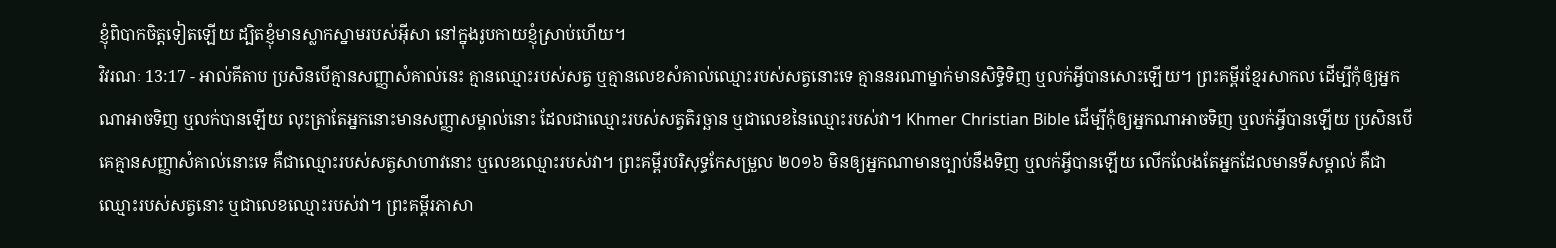ខ្ញុំពិបាកចិត្ដទៀតឡើយ ដ្បិតខ្ញុំមានស្លាកស្នាមរបស់អ៊ីសា នៅក្នុងរូបកាយខ្ញុំស្រាប់ហើយ។
វិវរណៈ 13:17 - អាល់គីតាប ប្រសិនបើគ្មានសញ្ញាសំគាល់នេះ គ្មានឈ្មោះរបស់សត្វ ឬគ្មានលេខសំគាល់ឈ្មោះរបស់សត្វនោះទេ គ្មាននរណាម្នាក់មានសិទ្ធិទិញ ឬលក់អ្វីបានសោះឡើយ។ ព្រះគម្ពីរខ្មែរសាកល ដើម្បីកុំឲ្យអ្នកណាអាចទិញ ឬលក់បានឡើយ លុះត្រាតែអ្នកនោះមានសញ្ញាសម្គាល់នោះ ដែលជាឈ្មោះរបស់សត្វតិរច្ឆាន ឬជាលេខនៃឈ្មោះរបស់វា។ Khmer Christian Bible ដើម្បីកុំឲ្យអ្នកណាអាចទិញ ឬលក់អ្វីបានឡើយ ប្រសិនបើគេគ្មានសញ្ញាសំគាល់នោះទេ គឺជាឈ្មោះរបស់សត្វសាហាវនោះ ឬលេខឈ្មោះរបស់វា។ ព្រះគម្ពីរបរិសុទ្ធកែសម្រួល ២០១៦ មិនឲ្យអ្នកណាមានច្បាប់នឹងទិញ ឬលក់អ្វីបានឡើយ លើកលែងតែអ្នកដែលមានទីសម្គាល់ គឺជាឈ្មោះរបស់សត្វនោះ ឬជាលេខឈ្មោះរបស់វា។ ព្រះគម្ពីរភាសា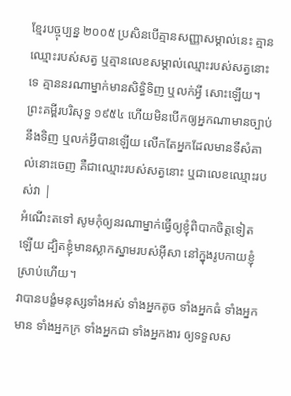ខ្មែរបច្ចុប្បន្ន ២០០៥ ប្រសិនបើគ្មានសញ្ញាសម្គាល់នេះ គ្មានឈ្មោះរបស់សត្វ ឬគ្មានលេខសម្គាល់ឈ្មោះរបស់សត្វនោះទេ គ្មាននរណាម្នាក់មានសិទ្ធិទិញ ឬលក់អ្វី សោះឡើយ។ ព្រះគម្ពីរបរិសុទ្ធ ១៩៥៤ ហើយមិនបើកឲ្យអ្នកណាមានច្បាប់នឹងទិញ ឬលក់អ្វីបានឡើយ លើកតែអ្នកដែលមានទីសំគាល់នោះចេញ គឺជាឈ្មោះរបស់សត្វនោះ ឬជាលេខឈ្មោះរបស់វា |
អំណើះតទៅ សូមកុំឲ្យនរណាម្នាក់ធ្វើឲ្យខ្ញុំពិបាកចិត្ដទៀតឡើយ ដ្បិតខ្ញុំមានស្លាកស្នាមរបស់អ៊ីសា នៅក្នុងរូបកាយខ្ញុំស្រាប់ហើយ។
វាបានបង្ខំមនុស្សទាំងអស់ ទាំងអ្នកតូច ទាំងអ្នកធំ ទាំងអ្នកមាន ទាំងអ្នកក្រ ទាំងអ្នកជា ទាំងអ្នកងារ ឲ្យទទួលស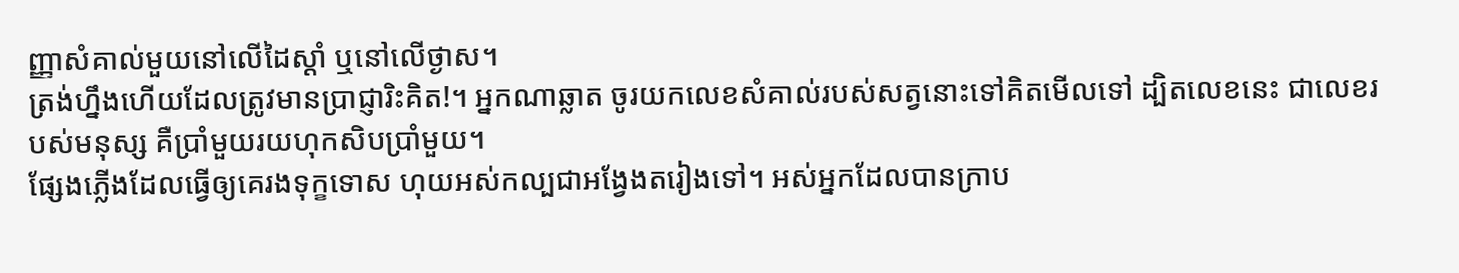ញ្ញាសំគាល់មួយនៅលើដៃស្ដាំ ឬនៅលើថ្ងាស។
ត្រង់ហ្នឹងហើយដែលត្រូវមានប្រាជ្ញារិះគិត!។ អ្នកណាឆ្លាត ចូរយកលេខសំគាល់របស់សត្វនោះទៅគិតមើលទៅ ដ្បិតលេខនេះ ជាលេខរបស់មនុស្ស គឺប្រាំមួយរយហុកសិបប្រាំមួយ។
ផ្សែងភ្លើងដែលធ្វើឲ្យគេរងទុក្ខទោស ហុយអស់កល្បជាអង្វែងតរៀងទៅ។ អស់អ្នកដែលបានក្រាប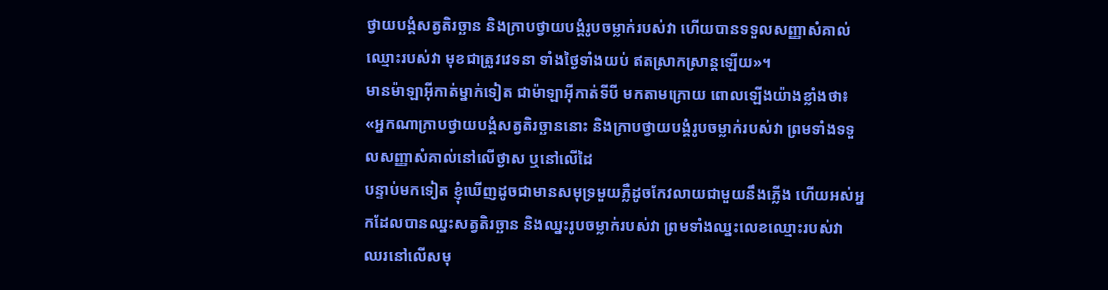ថ្វាយបង្គំសត្វតិរច្ឆាន និងក្រាបថ្វាយបង្គំរូបចម្លាក់របស់វា ហើយបានទទួលសញ្ញាសំគាល់ឈ្មោះរបស់វា មុខជាត្រូវវេទនា ទាំងថ្ងៃទាំងយប់ ឥតស្រាកស្រាន្ដឡើយ»។
មានម៉ាឡាអ៊ីកាត់ម្នាក់ទៀត ជាម៉ាឡាអ៊ីកាត់ទីបី មកតាមក្រោយ ពោលឡើងយ៉ាងខ្លាំងថា៖ «អ្នកណាក្រាបថ្វាយបង្គំសត្វតិរច្ឆាននោះ និងក្រាបថ្វាយបង្គំរូបចម្លាក់របស់វា ព្រមទាំងទទួលសញ្ញាសំគាល់នៅលើថ្ងាស ឬនៅលើដៃ
បន្ទាប់មកទៀត ខ្ញុំឃើញដូចជាមានសមុទ្រមួយភ្លឺដូចកែវលាយជាមួយនឹងភ្លើង ហើយអស់អ្នកដែលបានឈ្នះសត្វតិរច្ឆាន និងឈ្នះរូបចម្លាក់របស់វា ព្រមទាំងឈ្នះលេខឈ្មោះរបស់វា ឈរនៅលើសមុ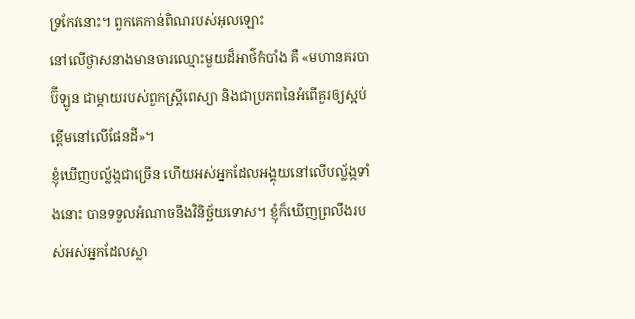ទ្រកែវនោះ។ ពួកគេកាន់ពិណរបស់អុលឡោះ
នៅលើថ្ងាសនាងមានចារឈ្មោះមួយដ៏អាថ៌កំបាំង គឺ «មហានគរបាប៊ីឡូន ជាម្ដាយរបស់ពួកស្ដ្រីពេស្យា និងជាប្រភពនៃអំពើគួរឲ្យស្អប់ខ្ពើមនៅលើផែនដី»។
ខ្ញុំឃើញបល្ល័ង្កជាច្រើន ហើយអស់អ្នកដែលអង្គុយនៅលើបល្ល័ង្កទាំងនោះ បានទទួលអំណាចនឹងវិនិច្ឆ័យទោស។ ខ្ញុំក៏ឃើញព្រលឹងរបស់អស់អ្នកដែលស្លា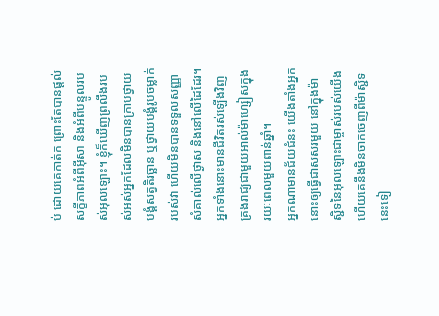ប់ ដោយគេកាត់ក ព្រោះតែបានផ្ដល់សក្ខីភាពអំពីអ៊ីសា និងអំពីបន្ទូលរបស់អុលឡោះ។ ខ្ញុំក៏ឃើញព្រលឹងរបស់អស់អ្នកដែលមិនបានក្រាបថ្វាយបង្គំសត្វតិរច្ឆាន ឬថ្វាយបង្គំរូបចម្លាក់របស់វា ហើយមិនបានទទួលសញ្ញាសំគាល់លើថ្ងាស និងនៅលើដៃដែរ។ អ្នកទាំងនោះមានជីវិតរស់ឡើងវិញ គ្រងរាជ្យជាមួយអាល់ម៉ាហ្សៀសក្នុងរយៈពេលមួយពាន់ឆ្នាំ។
អ្នកណាមានជ័យជំនះ យើងតាំងអ្នកនោះឲ្យធ្វើជាសសរមួយ នៅក្នុងម៉ាស្ជិទនៃអុលឡោះជាម្ចាស់របស់យើង ហើយគេនឹងមិនចាកចេញពីម៉ាស្ជិទនេះទៀ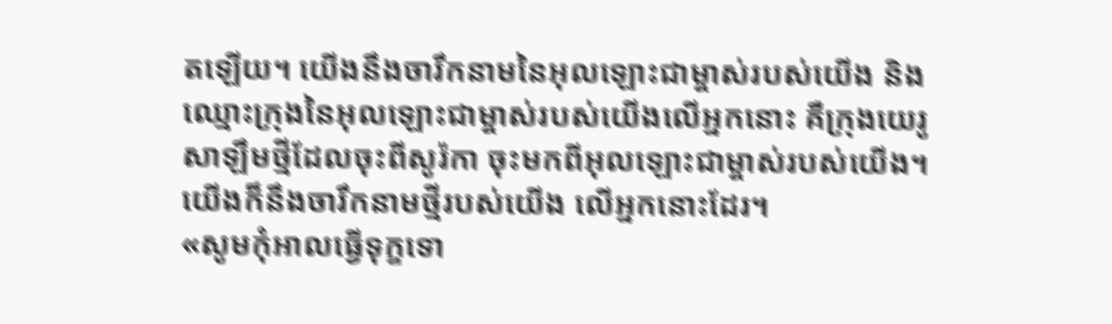តឡើយ។ យើងនឹងចារឹកនាមនៃអុលឡោះជាម្ចាស់របស់យើង និងឈ្មោះក្រុងនៃអុលឡោះជាម្ចាស់របស់យើងលើអ្នកនោះ គឺក្រុងយេរូសាឡឹមថ្មីដែលចុះពីសូរ៉កា ចុះមកពីអុលឡោះជាម្ចាស់របស់យើង។ យើងក៏នឹងចារឹកនាមថ្មីរបស់យើង លើអ្នកនោះដែរ។
«សូមកុំអាលធ្វើទុក្ខទោ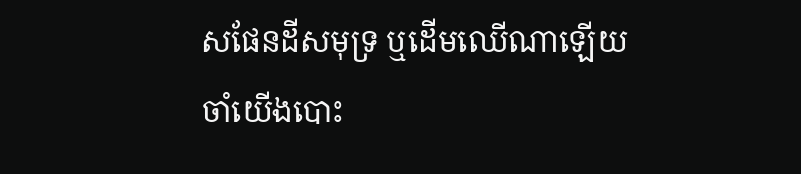សផែនដីសមុទ្រ ឬដើមឈើណាឡើយ ចាំយើងបោះ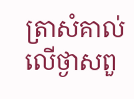ត្រាសំគាល់លើថ្ងាសពួ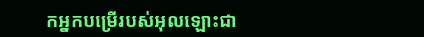កអ្នកបម្រើរបស់អុលឡោះជា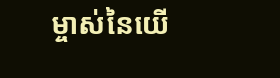ម្ចាស់នៃយើ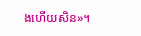ងហើយសិន»។